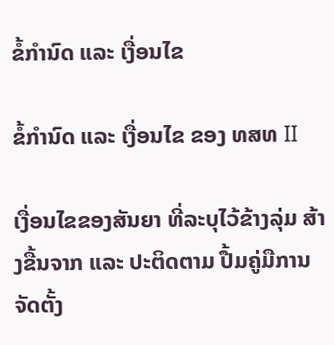ຂໍ້ກຳນົດ ແລະ ເງື່ອນໄຂ

ຂໍ້ກຳນົດ ແລະ ເງື່ອນໄຂ ຂອງ ທສທ II

ເງື່ອນໄຂຂອງສັນຍາ ທີ່ລະບຸໄວ້ຂ້າງລຸ່ມ ສ້າງຂື້ນຈາກ ແລະ ປະຕິດຕາມ ປື້ມຄູ່ມືການຈັດຕັ້ງ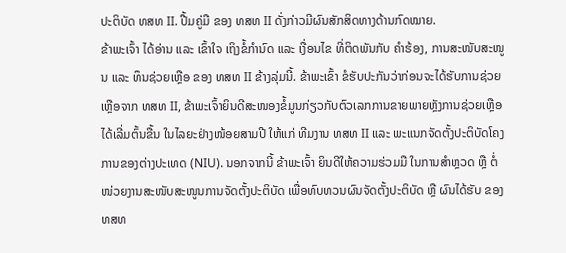ປະຕິບັດ ທສທ II. ປື້ມຄູ່ມື ຂອງ ທສທ II ດັ່ງກ່າວມີຜົນສັກສິດທາງດ້ານກົດໝາຍ.
ຂ້າພະເຈົ້າ ໄດ້ອ່ານ ແລະ ເຂົ້າໃຈ ເຖິງຂໍ້ກຳນົດ ແລະ ເງື່ອນໄຂ ທີ່ຕິດພັນກັບ ຄໍາຮ້ອງ, ການສະໜັບສະໜູນ ແລະ ທຶນຊ່ວຍເຫຼືອ ຂອງ ທສທ II ຂ້າງລຸ່ມນີ້. ຂ້າພະເຂົ້າ ຂໍຮັບປະກັນວ່າກ່ອນຈະໄດ້ຮັບການຊ່ວຍເຫຼືອຈາກ ທສທ II, ຂ້າພະເຈົ້າຍິນດີສະໜອງຂໍ້ມູນກ່ຽວກັບຕົວເລກການຂາຍພາຍຫຼັງການຊ່ວຍເຫຼືອໄດ້ເລີ່ມຕົ້ນຂື້ນ ໃນໄລຍະຢ່າງໜ້ອຍສາມປີ ໃຫ້ແກ່ ທີມງານ ທສທ II ແລະ ພະແນກຈັດຕັ້ງປະຕິບັດໂຄງການຂອງຕ່າງປະເທດ (NIU). ນອກຈາກນີ້ ຂ້າພະເຈົ້າ ຍິນດີໃຫ້ຄວາມຮ່ວມມື ໃນການສຳຫຼວດ ຫຼື ຕໍ່ໜ່ວຍງານສະໜັບສະໜູນການຈັດຕັ້ງປະຕິບັດ ເພື່ອທົບທວນຜົນຈັດຕັ້ງປະຕິບັດ ຫຼື ຜົນໄດ້ຮັບ ຂອງ ທສທ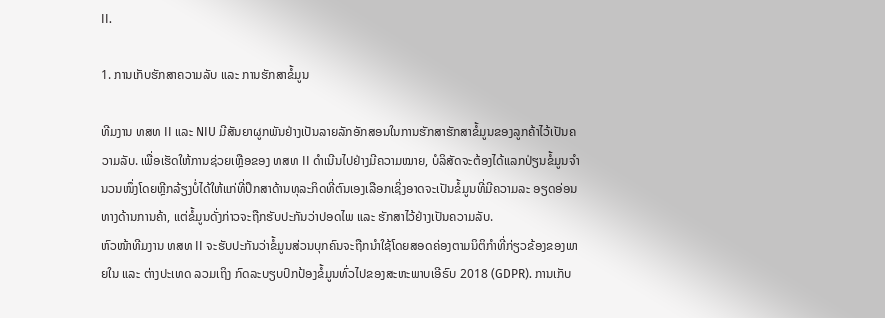II.

1. ການເກັບຮັກສາຄວາມລັບ ແລະ ການຮັກສາຂໍ້ມູນ

ທີມງານ ທສທ II ແລະ NIU ມີສັນຍາຜູກພັນຢ່າງເປັນລາຍລັກອັກສອນໃນການຮັກສາຮັກສາຂໍ້ມູນຂອງລູກຄ້າໄວ້ເປັນຄວາມລັບ. ເພື່ອເຮັດໃຫ້ການຊ່ວຍເຫຼືອຂອງ ທສທ II ດໍາເນີນໄປຢ່າງມີຄວາມໝາຍ, ບໍລິສັດຈະຕ້ອງໄດ້ແລກປ່ຽນຂໍ້ມູນຈໍານວນໜຶ່ງໂດຍຫຼີກລ້ຽງບໍ່ໄດ້ໃຫ້ແກ່ທີ່ປຶກສາດ້ານທຸລະກິດທີ່ຕົນເອງເລືອກເຊິ່ງອາດຈະເປັນຂໍ້ມູນທີ່ມີຄວາມລະ ອຽດອ່ອນທາງດ້ານການຄ້າ, ແຕ່ຂໍ້ມູນດັ່ງກ່າວຈະຖືກຮັບປະກັນວ່າປອດໄພ ແລະ ຮັກສາໄວ້ຢ່າງເປັນຄວາມລັບ.
ຫົວໜ້າທີມງານ ທສທ II ຈະຮັບປະກັນວ່າຂໍ້ມູນສ່ວນບຸກຄົນຈະຖືກນໍາໃຊ້ໂດຍສອດຄ່ອງຕາມນິຕິກໍາທີ່ກ່ຽວຂ້ອງຂອງພາຍໃນ ແລະ ຕ່າງປະເທດ ລວມເຖິງ ກົດລະບຽບປົກປ້ອງຂໍ້ມູນທົ່ວໄປຂອງສະຫະພາບເອີຣົບ 2018 (GDPR). ການເກັບ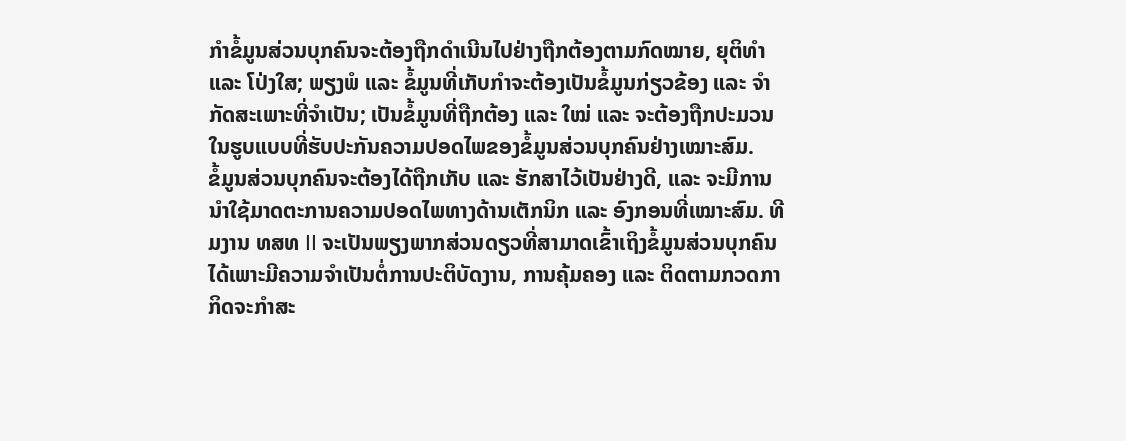ກໍາຂໍ້ມູນສ່ວນບຸກຄົນຈະຕ້ອງຖືກດໍາເນີນໄປຢ່າງຖືກຕ້ອງຕາມກົດໝາຍ, ຍຸຕິທຳ ແລະ ໂປ່ງໃສ; ພຽງພໍ ແລະ ຂໍ້ມູນທີ່ເກັບກໍາຈະຕ້ອງເປັນຂໍ້ມູນກ່ຽວຂ້ອງ ແລະ ຈຳກັດສະເພາະທີ່ຈຳເປັນ; ເປັນຂໍ້ມູນທີ່ຖືກຕ້ອງ ແລະ ໃໝ່ ແລະ ຈະຕ້ອງຖືກປະມວນໃນຮູບແບບທີ່ຮັບປະກັນຄວາມປອດໄພຂອງຂໍ້ມູນສ່ວນບຸກຄົນຢ່າງເໝາະສົມ.
ຂໍ້ມູນສ່ວນບຸກຄົນຈະຕ້ອງໄດ້ຖືກເກັບ ແລະ ຮັກສາໄວ້ເປັນຢ່າງດີ, ແລະ ຈະມີການນໍາໃຊ້ມາດຕະການຄວາມປອດໄພທາງດ້ານເຕັກນິກ ແລະ ອົງກອນທີ່ເໝາະສົມ. ທີມງານ ທສທ II ຈະເປັນພຽງພາກສ່ວນດຽວທີ່ສາມາດເຂົ້າເຖິງຂໍ້ມູນສ່ວນບຸກຄົນໄດ້ເພາະມີຄວາມຈໍາເປັນຕໍ່ການປະຕິບັດງານ, ການຄຸ້ມຄອງ ແລະ ຕິດຕາມກວດກາ ກິດຈະກໍາສະ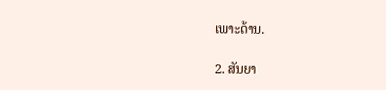ເພາະດ້ານ.

2. ສັນຍາ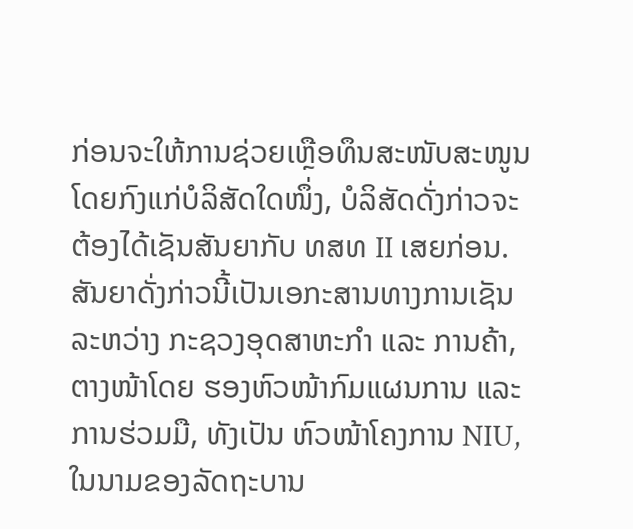ກ່ອນຈະໃຫ້ການຊ່ວຍເຫຼືອທຶນສະໜັບສະໜູນໂດຍກົງແກ່ບໍລິສັດໃດໜຶ່ງ, ບໍລິສັດດັ່ງກ່າວຈະຕ້ອງໄດ້ເຊັນສັນຍາກັບ ທສທ II ເສຍກ່ອນ. ສັນຍາດັ່ງກ່າວນີ້ເປັນເອກະສານທາງການເຊັນລະຫວ່າງ ກະຊວງອຸດສາຫະກຳ ແລະ ການຄ້າ, ຕາງໜ້າໂດຍ ຮອງຫົວໜ້າກົມແຜນການ ແລະ ການຮ່ວມມື, ທັງເປັນ ຫົວໜ້າໂຄງການ NIU, ໃນນາມຂອງລັດຖະບານ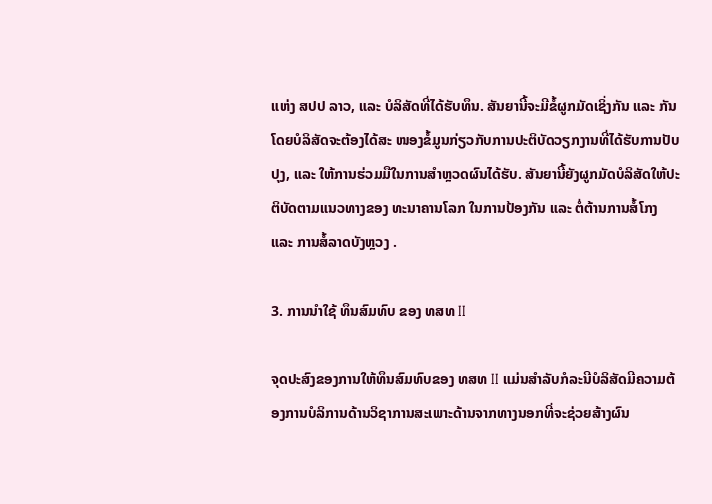ແຫ່ງ ສປປ ລາວ, ແລະ ບໍລິສັດທີ່ໄດ້ຮັບທຶນ. ສັນຍານີ້ຈະມີຂໍ້ຜູກມັດເຊິ່ງກັນ ແລະ ກັນ ໂດຍບໍລິສັດຈະຕ້ອງໄດ້ສະ ໜອງຂໍ້ມູນກ່ຽວກັບການປະຕິບັດວຽກງານທີ່ໄດ້ຮັບການປັບປຸງ, ແລະ ໃຫ້ການຮ່ວມມືໃນການສໍາຫຼວດຜົນໄດ້ຮັບ. ສັນຍານີ້ຍັງຜູກມັດບໍລິສັດໃຫ້ປະຕິບັດຕາມແນວທາງຂອງ ທະນາຄານໂລກ ໃນການປ້ອງກັນ ແລະ ຕໍ່ຕ້ານການສໍ້ໂກງ ແລະ ການສໍ້ລາດບັງຫຼວງ .

3. ການນໍາໃຊ້ ທຶນສົມທົບ ຂອງ ທສທ II

ຈຸດປະສົງຂອງການໃຫ້ທຶນສົມທົບຂອງ ທສທ II ແມ່ນສໍາລັບກໍລະນີບໍລິສັດມີຄວາມຕ້ອງການບໍລິການດ້ານວິຊາການສະເພາະດ້ານຈາກທາງນອກທີ່ຈະຊ່ວຍສ້າງຜົນ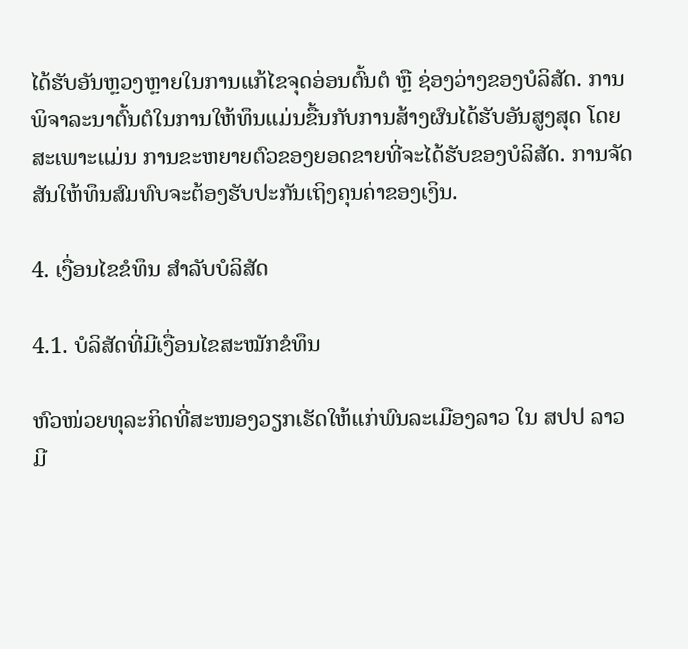ໄດ້ຮັບອັນຫຼວງຫຼາຍໃນການແກ້ໄຂຈຸດອ່ອນຕົ້ນຕໍ ຫຼື ຊ່ອງວ່າງຂອງບໍລິສັດ. ການພິຈາລະນາຕົ້ນຕໍໃນການໃຫ້ທຶນແມ່ນຂື້ນກັບການສ້າງຜົນໄດ້ຮັບອັນສູງສຸດ ໂດຍສະເພາະແມ່ນ ການຂະຫຍາຍຕົວຂອງຍອດຂາຍທີ່ຈະໄດ້ຮັບຂອງບໍລິສັດ. ການຈັດສັນໃຫ້ທຶນສົມທົບຈະຕ້ອງຮັບປະກັນເຖິງຄຸນຄ່າຂອງເງິນ.

4. ເງື່ອນໄຂຂໍທຶນ ສໍາລັບບໍລິສັດ

4.1. ບໍລິສັດທີ່ມີເງື່ອນໄຂສະໝັກຂໍທຶນ

ຫົວໜ່ວຍທຸລະກິດທີ່ສະໜອງວຽກເຮັດໃຫ້ແກ່ພົນລະເມືອງລາວ ໃນ ສປປ ລາວ ມີ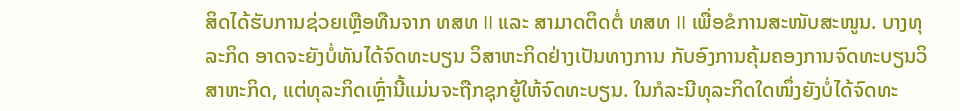ສິດໄດ້ຮັບການຊ່ວຍເຫຼືອທືນຈາກ ທສທ II ແລະ ສາມາດຕິດຕໍ່ ທສທ II ເພື່ອຂໍການສະໜັບສະໜູນ. ບາງທຸລະກິດ ອາດຈະຍັງບໍ່ທັນໄດ້ຈົດທະບຽນ ວິສາຫະກິດຢ່າງເປັນທາງການ ກັບອົງການຄຸ້ມຄອງການຈົດທະບຽນວິສາຫະກິດ, ແຕ່ທຸລະກິດເຫຼົ່ານີ້ແມ່ນຈະຖືກຊຸກຍູ້ໃຫ້ຈົດທະບຽນ. ໃນກໍລະນີທຸລະກິດໃດໜຶ່ງຍັງບໍ່ໄດ້ຈົດທະ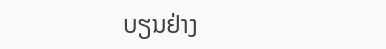ບຽນຢ່າງ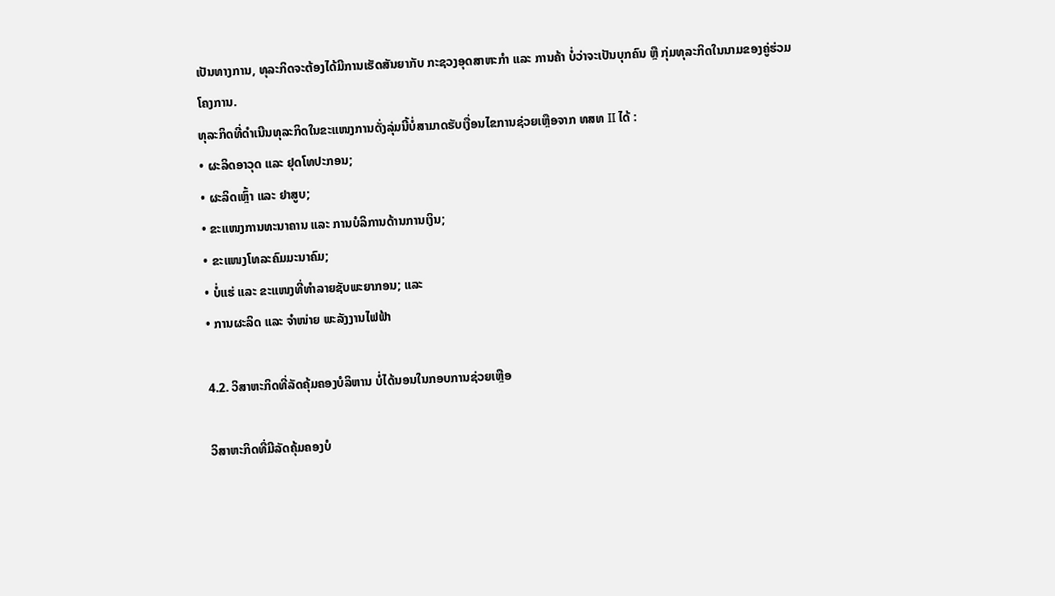ເປັນທາງການ, ທຸລະກິດຈະຕ້ອງໄດ້ມີການເຮັດສັນຍາກັບ ກະຊວງອຸດສາຫະກໍາ ແລະ ການຄ້າ ບໍ່ວ່າຈະເປັນບຸກຄົນ ຫຼື ກຸ່ມທຸລະກິດໃນນາມຂອງຄູ່ຮ່ວມໂຄງການ.
ທຸລະກິດທີ່ດໍາເນີນທຸລະກິດໃນຂະແໜງການດັ່ງລຸ່ມນີ້ບໍ່ສາມາດຮັບເງື່ອນໄຂການຊ່ວຍເຫຼືອຈາກ ທສທ II ໄດ້ :
• ຜະລິດອາວຸດ ແລະ ຢຸດໂທປະກອນ;
• ຜະລິດເຫຼົ້າ ແລະ ຢາສູບ;
• ຂະແໜງການທະນາຄານ ແລະ ການບໍລິການດ້ານການເງິນ;
• ຂະແໜງໂທລະຄົມມະນາຄົມ;
• ບໍ່ແຮ່ ແລະ ຂະແໜງທີ່ທໍາລາຍຊັບພະຍາກອນ; ແລະ
• ການຜະລິດ ແລະ ຈຳໜ່າຍ ພະລັງງານໄຟຟ້າ

4.2. ວິສາຫະກິດທີ່ລັດຄຸ້ມຄອງບໍລິຫານ ບໍ່ໄດ້ນອນໃນກອບການຊ່ວຍເຫຼືອ

ວິສາຫະກິດທີ່ມີລັດຄຸ້ມຄອງບໍ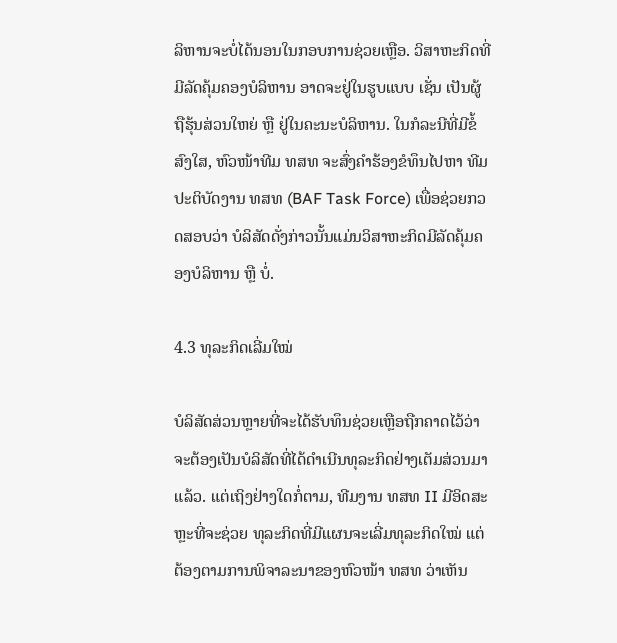ລິຫານຈະບໍ່ໄດ້ນອນໃນກອບການຊ່ວຍເຫຼືອ. ວິສາຫະກິດທີ່ມີລັດຄຸ້ມຄອງບໍລິຫານ ອາດຈະຢູ່ໃນຮູບແບບ ເຊັ່ນ ເປັນຜູ້ຖືຮຸ້ນສ່ວນໃຫຍ່ ຫຼື ຢູ່ໃນຄະນະບໍລິຫານ. ໃນກໍລະນີທີ່ມີຂໍ້ສົງໃສ, ຫົວໜ້າທີມ ທສທ ຈະສົ່ງຄໍາຮ້ອງຂໍທຶນໄປຫາ ທີມປະຕິບັດງານ ທສທ (BAF Task Force) ເພື່ອຊ່ວຍກວດສອບວ່າ ບໍລິສັດດັ່ງກ່າວນັ້ນແມ່ນວິສາຫະກິດມີລັດຄຸ້ມຄອງບໍລິຫານ ຫຼື ບໍ່.

4.3 ທຸລະກິດເລີ່ມໃໝ່

ບໍລິສັດສ່ວນຫຼາຍທີ່ຈະໄດ້ຮັບທຶນຊ່ວຍເຫຼືອຖືກຄາດໄວ້ວ່າຈະຕ້ອງເປັນບໍລິສັດທີ່ໄດ້ດຳເນີນທຸລະກິດຢ່າງເຕັມສ່ວນມາແລ້ວ. ແຕ່ເຖິງຢ່າງໃດກໍ່ຕາມ, ທີມງານ ທສທ II ມີອິດສະຫຼະທີ່ຈະຊ່ວຍ ທຸລະກິດທີ່ມີແຜນຈະເລີ່ມທຸລະກິດໃໝ່ ແຕ່ຕ້ອງຕາມການພິຈາລະນາຂອງຫົວໜ້າ ທສທ ວ່າເຫັນ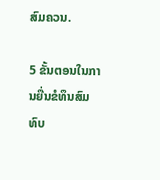ສົມຄວນ.

5 ຂັ້ນຕອນໃນການຍື່ນຂໍທຶນສົມທົບ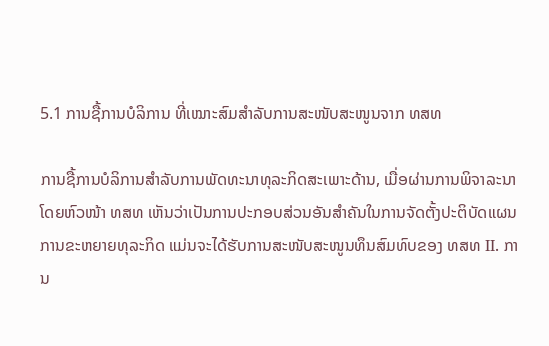5.1 ການຊື້ການບໍລິການ ທີ່ເໝາະສົມສຳລັບການສະໜັບສະໜູນຈາກ ທສທ

ການຊື້ການບໍລິການສໍາລັບການພັດທະນາທຸລະກິດສະເພາະດ້ານ, ເມື່ອຜ່ານການພິຈາລະນາໂດຍຫົວໜ້າ ທສທ ເຫັນວ່າເປັນການປະກອບສ່ວນອັນສຳຄັນໃນການຈັດຕັ້ງປະຕິບັດແຜນການຂະຫຍາຍທຸລະກິດ ແມ່ນຈະໄດ້ຮັບການສະໜັບສະໜູນທຶນສົມທົບຂອງ ທສທ II. ການ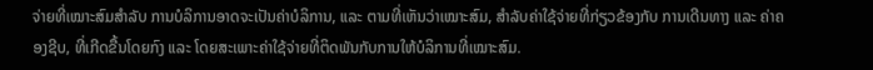ຈ່າຍທີ່ເໝາະສົມສຳລັບ ການບໍລິການອາດຈະເປັນຄ່າບໍລິການ, ແລະ ຕາມທີ່ເຫັນວ່າເໝາະສົມ, ສຳລັບຄ່າໃຊ້ຈ່າຍທີ່ກ່ຽວຂ້ອງກັບ ການເດີນທາງ ແລະ ຄ່າຄອງຊີບ, ທີ່ເກີດຂື້ນໂດຍກົງ ແລະ ໂດຍສະເພາະຄ່າໃຊ້ຈ່າຍທີ່ຕິດພັນກັບການໃຫ້ບໍລິການທີ່ເໝາະສົມ.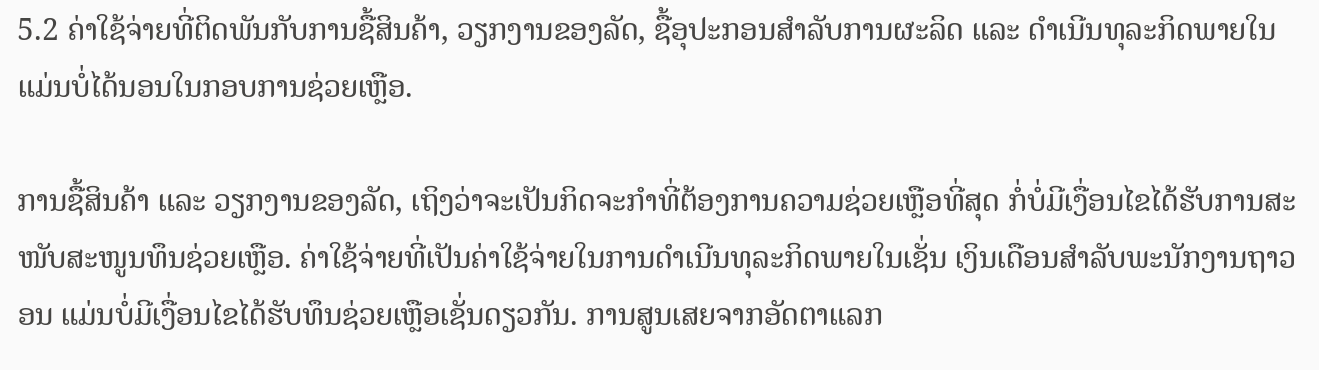5.2 ຄ່າໃຊ້ຈ່າຍທີ່ຕິດພັນກັບການຊື້ສິນຄ້າ, ວຽກງານຂອງລັດ, ຊື້ອຸປະກອນສໍາລັບການຜະລິດ ແລະ ດໍາເນີນທຸລະກິດພາຍໃນ ແມ່ນບໍ່ໄດ້ນອນໃນກອບການຊ່ວຍເຫຼືອ.

ການຊື້ສິນຄ້າ ແລະ ວຽກງານຂອງລັດ, ເຖິງວ່າຈະເປັນກິດຈະກຳທີ່ຕ້ອງການຄວາມຊ່ວຍເຫຼືອທີ່ສຸດ ກໍ່ບໍ່ມີເງື່ອນໄຂໄດ້ຮັບການສະໜັບສະໜູນທຶນຊ່ວຍເຫຼືອ. ຄ່າໃຊ້ຈ່າຍທີ່ເປັນຄ່າໃຊ້ຈ່າຍໃນການດໍາເນີນທຸລະກິດພາຍໃນເຊັ່ນ ເງິນເດືອນສຳລັບພະນັກງານຖາວອນ ແມ່ນບໍ່ມີເງື່ອນໄຂໄດ້ຮັບທຶນຊ່ວຍເຫຼືອເຊັ່ນດຽວກັນ. ການສູນເສຍຈາກອັດຕາແລກ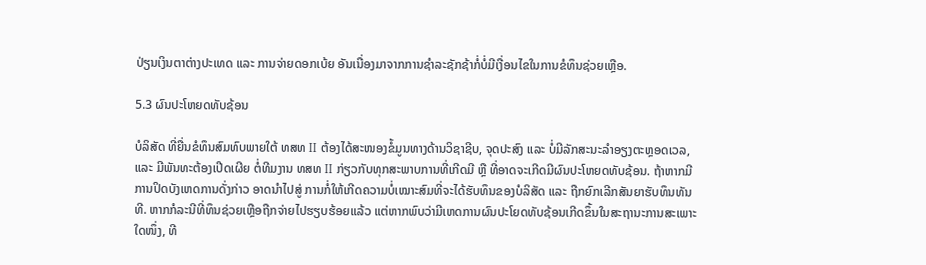ປ່ຽນເງິນຕາຕ່າງປະເທດ ແລະ ການຈ່າຍດອກເບ້ຍ ອັນເນື່ອງມາຈາກການຊໍາລະຊັກຊ້າກໍ່ບໍ່ມີເງື່ອນໄຂໃນການຂໍທຶນຊ່ວຍເຫຼືອ.

5.3 ຜົນປະໂຫຍດທັບຊ້ອນ

ບໍລິສັດ ທີ່ຍື່ນຂໍທຶນສົມທົບພາຍໃຕ້ ທສທ II ຕ້ອງໄດ້ສະໜອງຂໍ້ມູນທາງດ້ານວິຊາຊີບ, ຈຸດປະສົງ ແລະ ບໍ່ມີລັກສະນະລໍາອຽງຕະຫຼອດເວລ, ແລະ ມີພັນທະຕ້ອງເປີດເຜີຍ ຕໍ່ທີມງານ ທສທ II ກ່ຽວກັບທຸກສະພາບການທີ່ເກີດມີ ຫຼື ທີ່ອາດຈະເກີດມີຜົນປະໂຫຍດທັບຊ້ອນ. ຖ້າຫາກມີການປິດບັງເຫດການດັ່ງກ່າວ ອາດນໍາໄປສູ່ ການກໍ່ໃຫ້ເກີດຄວາມບໍ່ເໝາະສົມທີ່ຈະໄດ້ຮັບທຶນຂອງບໍລິສັດ ແລະ ຖືກຍົກເລີກສັນຍາຮັບທຶນທັນທີ. ຫາກກໍລະນີທີ່ທຶນຊ່ວຍເຫຼືອຖືກຈ່າຍໄປຮຽບຮ້ອຍແລ້ວ ແຕ່ຫາກພົບວ່າມີເຫດການຜົນປະໂຍດທັບຊ້ອນເກີດຂຶ້ນໃນສະຖານະການສະເພາະໃດໜຶ່ງ, ທີ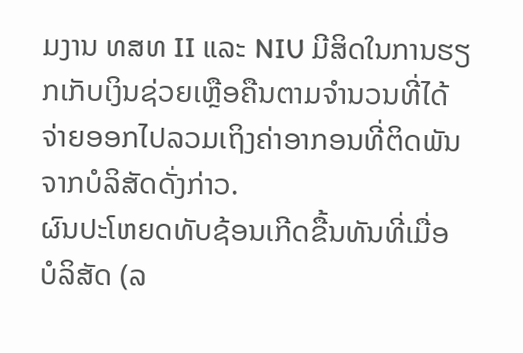ມງານ ທສທ II ແລະ NIU ມີສິດໃນການຮຽກເກັບເງິນຊ່ວຍເຫຼືອຄືນຕາມຈໍານວນທີ່ໄດ້ຈ່າຍອອກໄປລວມເຖິງຄ່າອາກອນທີ່ຕິດພັນຈາກບໍລິສັດດັ່ງກ່າວ.
ຜົນປະໂຫຍດທັບຊ້ອນເກີດຂື້ນທັນທີ່ເມື່ອ ບໍລິສັດ (ລ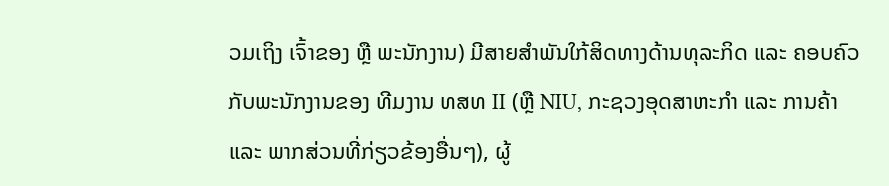ວມເຖິງ ເຈົ້າຂອງ ຫຼື ພະນັກງານ) ມີສາຍສໍາພັນໃກ້ສິດທາງດ້ານທຸລະກິດ ແລະ ຄອບຄົວ ກັບພະນັກງານຂອງ ທີມງານ ທສທ II (ຫຼື NIU, ກະຊວງອຸດສາຫະກໍາ ແລະ ການຄ້າ ແລະ ພາກສ່ວນທີ່ກ່ຽວຂ້ອງອື່ນໆ), ຜູ້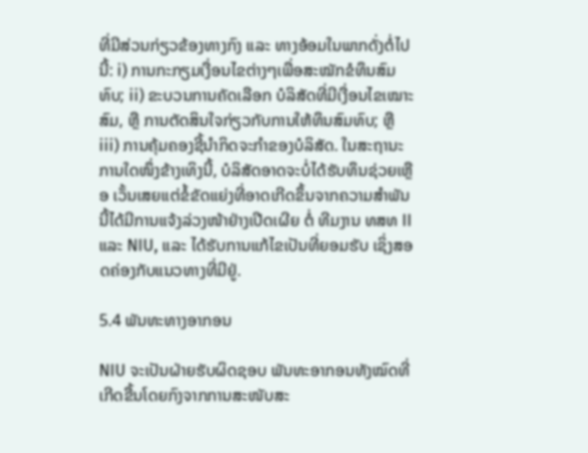ທີ່ມີສ່ວນກ່ຽວຂ້ອງທາງກົງ ແລະ ທາງອ້ອມໃນພາກດັ່ງຕໍ່ໄປນີ້: i) ການກະກຽມເງື່ອນໄຂຕ່າງໆເພື່ອສະໝັກຂໍທຶນສົມທົບ; ii) ຂະບວນການຄັດເລືອກ ບໍລິສັດທີ່ມີເງື່ອນໄຂເໝາະສົມ, ຫຼື ການຕັດສິນໃຈກ່ຽວກັບການໃຫ້ທຶນສົມທົບ; ຫຼື iii) ການຄຸ້ມຄອງຊີ້ນໍາກິດຈະກຳຂອງບໍລິສັດ. ໃນສະຖານະການໃດໜຶ່ງຂ້າງເທິງນີ້, ບໍລິສັດອາດຈະບໍ່ໄດ້ຮັບທຶນຊ່ວຍເຫຼືອ ເວັ້ນເສຍແຕ່ຂໍ້ຂັດແຍ່ງທີ່ອາດເກີດຂຶ້ນຈາກຄວາມສຳພັນນີ້ໄດ້ມີການແຈ້ງລ່ວງໜ້າຢ່າງເປີດເຜີຍ ຕໍ່ ທີມງານ ທສທ II ແລະ NIU, ແລະ ໄດ້ຮັບການແກ້ໄຂເປັນທີ່ຍອມຮັບ ເຊິ່ງສອດຄ່ອງກັບແນວທາງທີ່ມີຢູ່.

5.4 ພັນທະທາງອາກອນ

NIU ຈະເປັນຝ່າຍຮັບຜິດຊອບ ພັນທະອາກອນທັງໝົດທີ່ເກີດຂື້ນໂດຍກົງຈາກການສະໜັບສະ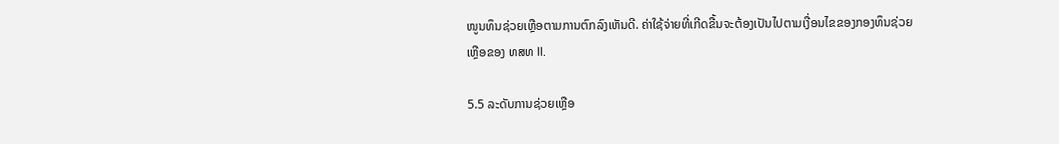ໜູນທຶນຊ່ວຍເຫຼືອຕາມການຕົກລົງເຫັນດີ. ຄ່າໃຊ້ຈ່າຍທີ່ເກີດຂື້ນຈະຕ້ອງເປັນໄປຕາມເງື່ອນໄຂຂອງກອງທຶນຊ່ວຍເຫຼືອຂອງ ທສທ II.

5.5 ລະດັບການຊ່ວຍເຫຼືອ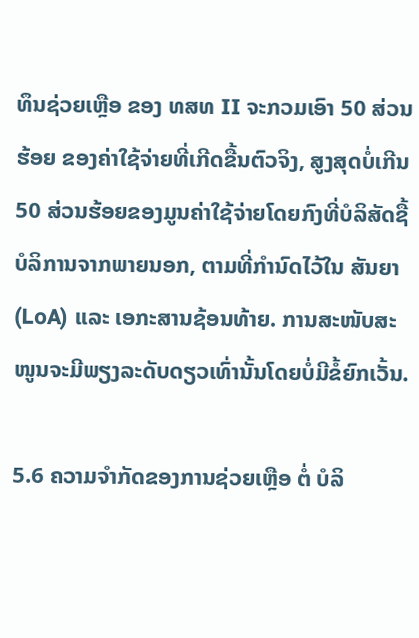ທຶນຊ່ວຍເຫຼືອ ຂອງ ທສທ II ຈະກວມເອົາ 50 ສ່ວນຮ້ອຍ ຂອງຄ່າໃຊ້ຈ່າຍທີ່ເກີດຂື້ນຕົວຈິງ, ສູງສຸດບໍ່ເກີນ 50 ສ່ວນຮ້ອຍຂອງມູນຄ່າໃຊ້ຈ່າຍໂດຍກົງທີ່ບໍລິສັດຊື້ບໍລິການຈາກພາຍນອກ, ຕາມທີ່ກຳນົດໄວ້ໃນ ສັນຍາ (LoA) ແລະ ເອກະສານຊ້ອນທ້າຍ. ການສະໜັບສະໜູນຈະມີພຽງລະດັບດຽວເທົ່ານັ້ນໂດຍບໍ່ມີຂໍ້ຍົກເວັ້ນ.

5.6 ຄວາມຈໍາກັດຂອງການຊ່ວຍເຫຼືອ ຕໍ່ ບໍລິ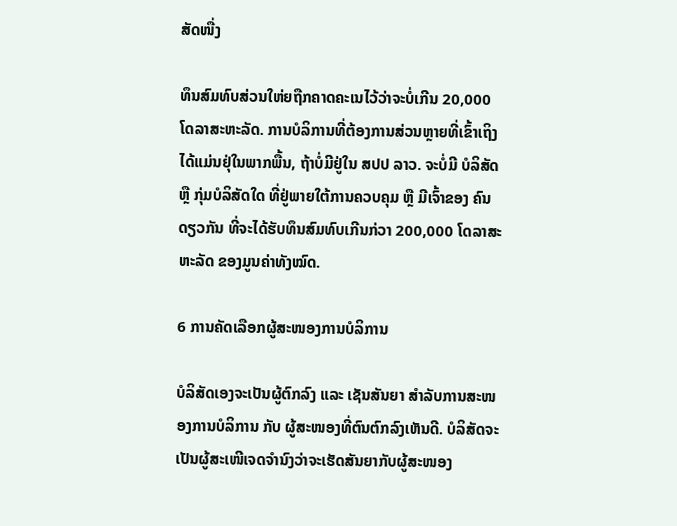ສັດໜື່ງ

ທຶນສົມທົບສ່ວນໃຫ່ຍຖືກຄາດຄະເນໄວ້ວ່າຈະບໍ່ເກີນ 20,000 ໂດລາສະຫະລັດ. ການບໍລິການທີ່ຕ້ອງການສ່ວນຫຼາຍທີ່ເຂົ້າເຖິງໄດ້ແມ່ນຢຸ່ໃນພາກພື້ນ, ຖ້າບໍ່ມີຢູ່ໃນ ສປປ ລາວ. ຈະບໍ່ມີ ບໍລິສັດ ຫຼື ກຸ່ມບໍລິສັດໃດ ທີ່ຢູ່ພາຍໃຕ້ການຄວບຄຸມ ຫຼື ມີເຈົ້າຂອງ ຄົນດຽວກັນ ທີ່ຈະໄດ້ຮັບທຶນສົມທົບເກີນກ່ວາ 200,000 ໂດລາສະຫະລັດ ຂອງມູນຄ່າທັງໝົດ.

6 ການຄັດເລືອກຜູ້ສະໜອງການບໍລິການ

ບໍລິສັດເອງຈະເປັນຜູ້ຕົກລົງ ແລະ ເຊັນສັນຍາ ສໍາລັບການສະໜອງການບໍລິການ ກັບ ຜູ້ສະໜອງທີ່ຕົນຕົກລົງເຫັນດີ. ບໍລິສັດຈະເປັນຜູ້ສະເໜີເຈດຈໍານົງວ່າຈະເຮັດສັນຍາກັບຜູ້ສະໜອງ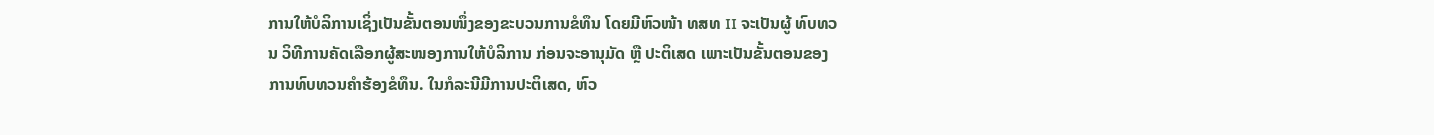ການໃຫ້ບໍລິການເຊິ່ງເປັນຂັ້ນຕອນໜຶ່ງຂອງຂະບວນການຂໍທຶນ ໂດຍມີຫົວໜ້າ ທສທ II ຈະເປັນຜູ້ ທົບທວນ ວິທີການຄັດເລືອກຜູ້ສະໜອງການໃຫ້ບໍລິການ ກ່ອນຈະອານຸມັດ ຫຼື ປະຕິເສດ ເພາະເປັນຂັ້ນຕອນຂອງການທົບທວນຄໍາຮ້ອງຂໍທຶນ. ໃນກໍລະນີມີການປະຕິເສດ, ຫົວ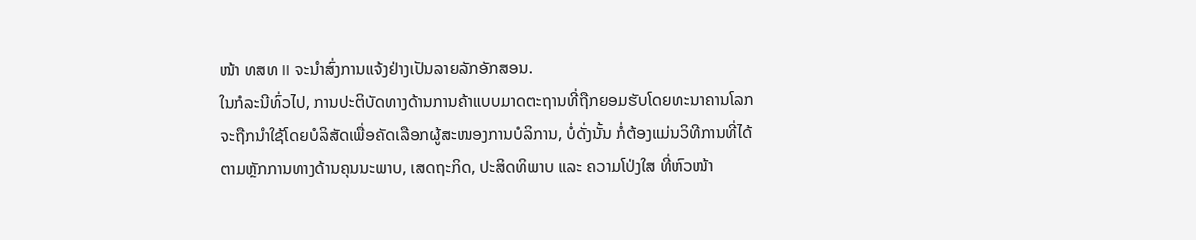ໜ້າ ທສທ II ຈະນໍາສົ່ງການແຈ້ງຢ່າງເປັນລາຍລັກອັກສອນ.
ໃນກໍລະນີທົ່ວໄປ, ການປະຕິບັດທາງດ້ານການຄ້າແບບມາດຕະຖານທີ່ຖືກຍອມຮັບໂດຍທະນາຄານໂລກຈະຖືກນໍາໃຊ້ໂດຍບໍລິສັດເພື່ອຄັດເລືອກຜູ້ສະໜອງການບໍລິການ, ບໍ່ດັ່ງນັ້ນ ກໍ່ຕ້ອງແມ່ນວິທີການທີ່ໄດ້ຕາມຫຼັກການທາງດ້ານຄຸນນະພາບ, ເສດຖະກິດ, ປະສິດທິພາບ ແລະ ຄວາມໂປ່ງໃສ ທີ່ຫົວໜ້າ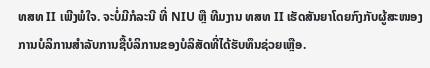ທສທ II ເພີງພໍໃຈ. ຈະບໍ່ມີກໍລະນີ ທີ່ NIU ຫຼື ທີມງານ ທສທ II ເຮັດສັນຍາໂດຍກົງກັບຜູ້ສະໜອງການບໍລິການສໍາລັບການຊື້ບໍລິການຂອງບໍລິສັດທີ່ໄດ້ຮັບທຶນຊ່ວຍເຫຼືອ.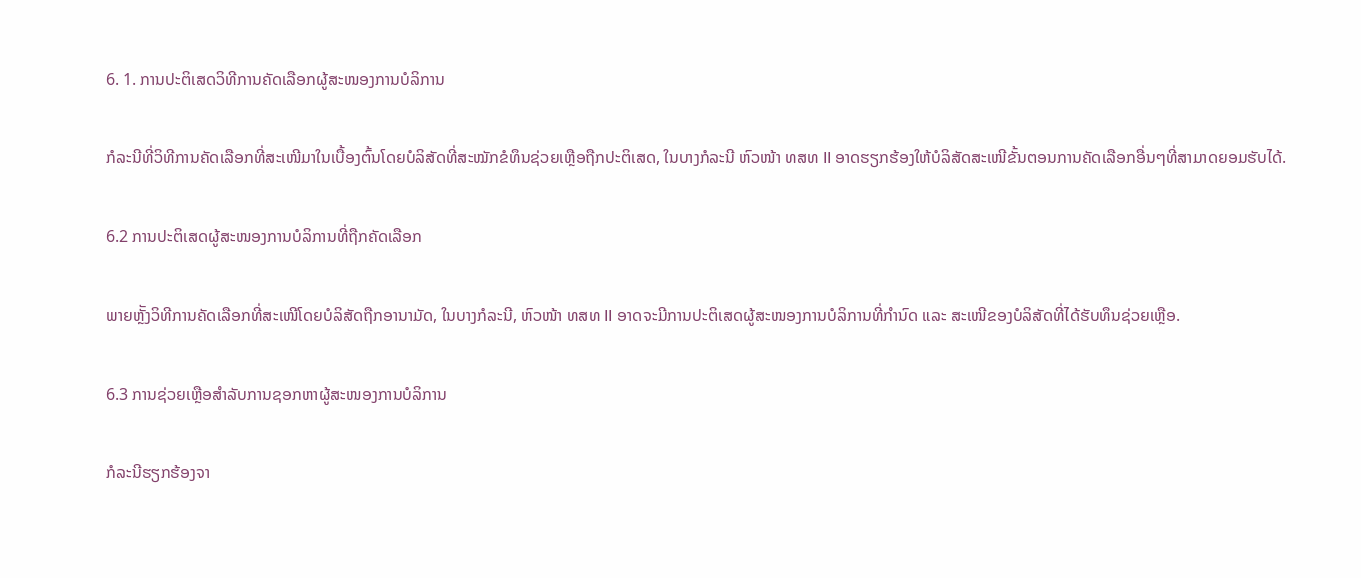6. 1. ການປະຕິເສດວິທີການຄັດເລືອກຜູ້ສະໜອງການບໍລິການ

ກໍລະນີທີ່ວິທີການຄັດເລືອກທີ່ສະເໜີມາໃນເບື້ອງຕົ້ນໂດຍບໍລິສັດທີ່ສະໝັກຂໍທຶນຊ່ວຍເຫຼືອຖືກປະຕິເສດ, ໃນບາງກໍລະນີ ຫົວໜ້າ ທສທ II ອາດຮຽກຮ້ອງໃຫ້ບໍລິສັດສະເໜີຂັ້ນຕອນການຄັດເລືອກອື່ນໆທີ່ສາມາດຍອມຮັບໄດ້.

6.2 ການປະຕິເສດຜູ້ສະໜອງການບໍລິການທີ່ຖືກຄັດເລືອກ

ພາຍຫັຼັງວິທີການຄັດເລືອກທີ່ສະເໜີໂດຍບໍລິສັດຖືກອານາມັດ, ໃນບາງກໍລະນີ, ຫົວໜ້າ ທສທ II ອາດຈະມີການປະຕິເສດຜູ້ສະໜອງການບໍລິການທີ່ກຳນົດ ແລະ ສະເໜີຂອງບໍລິສັດທີ່ໄດ້ຮັບທຶນຊ່ວຍເຫຼືອ.

6.3 ການຊ່ວຍເຫຼືອສຳລັບການຊອກຫາຜູ້ສະໜອງການບໍລິການ

ກໍລະນີຮຽກຮ້ອງຈາ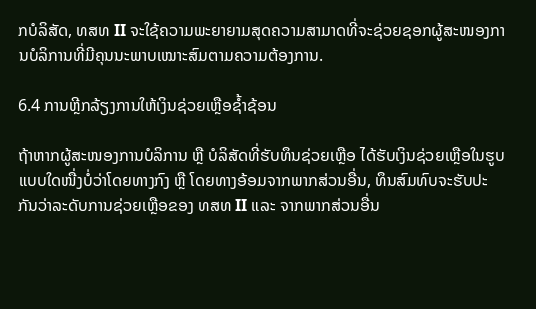ກບໍລິສັດ, ທສທ II ຈະໃຊ້ຄວາມພະຍາຍາມສຸດຄວາມສາມາດທີ່ຈະຊ່ວຍຊອກຜູ້ສະໜອງການບໍລິການທີ່ມີຄຸນນະພາບເໝາະສົມຕາມຄວາມຕ້ອງການ.

6.4 ການຫຼີກລ້ຽງການໃຫ້ເງິນຊ່ວຍເຫຼືອຊໍ້າຊ້ອນ

ຖ້າຫາກຜູ້ສະໜອງການບໍລິການ ຫຼື ບໍລິສັດທີ່ຮັບທຶນຊ່ວຍເຫຼືອ ໄດ້ຮັບເງິນຊ່ວຍເຫຼືອໃນຮູບແບບໃດໜື່ງບໍ່ວ່າໂດຍທາງກົງ ຫຼື ໂດຍທາງອ້ອມຈາກພາກສ່ວນອື່ນ, ທຶນສົມທົບຈະຮັບປະກັນວ່າລະດັບການຊ່ວຍເຫຼືອຂອງ ທສທ II ແລະ ຈາກພາກສ່ວນອື່ນ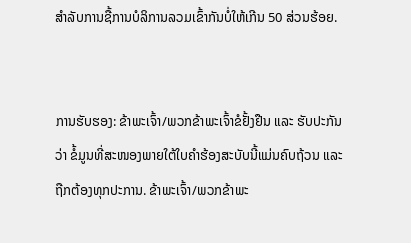ສໍາລັບການຊື້ການບໍລິການລວມເຂົ້າກັນບໍ່ໃຫ້ເກີນ 50 ສ່ວນຮ້ອຍ.


ການຮັບຮອງ: ຂ້າພະເຈົ້າ/ພວກຂ້າພະເຈົ້າຂໍຢັ້ງຢືນ ແລະ ຮັບປະກັນວ່າ ຂໍ້ມູນທີ່ສະໜອງພາຍໃຕ້ໃບຄໍາຮ້ອງສະບັບນີ້ແມ່ນຄົບຖ້ວນ ແລະ ຖືກຕ້ອງທຸກປະການ. ຂ້າພະເຈົ້າ/ພວກຂ້າພະ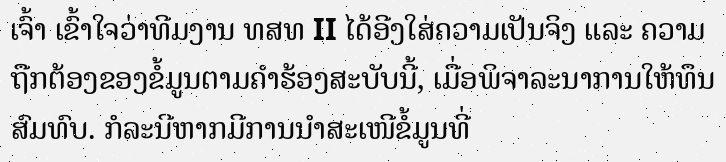ເຈົ້າ ເຂົ້າໃຈວ່າທີມງານ ທສທ II ໄດ້ອີງໃສ່ຄວາມເປັນຈິງ ແລະ ຄວາມຖືກຕ້ອງຂອງຂໍ້ມູນຕາມຄໍາຮ້ອງສະບັບນີ້, ເມື່ອພິຈາລະນາການໃຫ້ທຶນສົມທົບ. ກໍລະນີຫາກມີການນໍາສະເໜີຂໍ້ມູນທີ່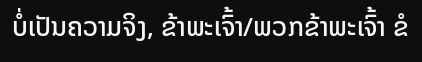ບໍ່ເປັນຄວາມຈິງ, ຂ້າພະເຈົ້າ/ພວກຂ້າພະເຈົ້າ ຂໍ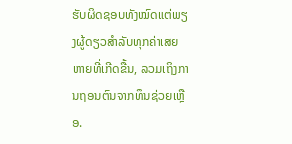ຮັບຜິດຊອບທັງໝົດແຕ່ພຽງຜູ້ດຽວສຳລັບທຸກຄ່າເສຍຫາຍທີ່ເກີດຂື້ນ, ລວມເຖິງການຖອນຕົນຈາກທຶນຊ່ວຍເຫຼືອ.